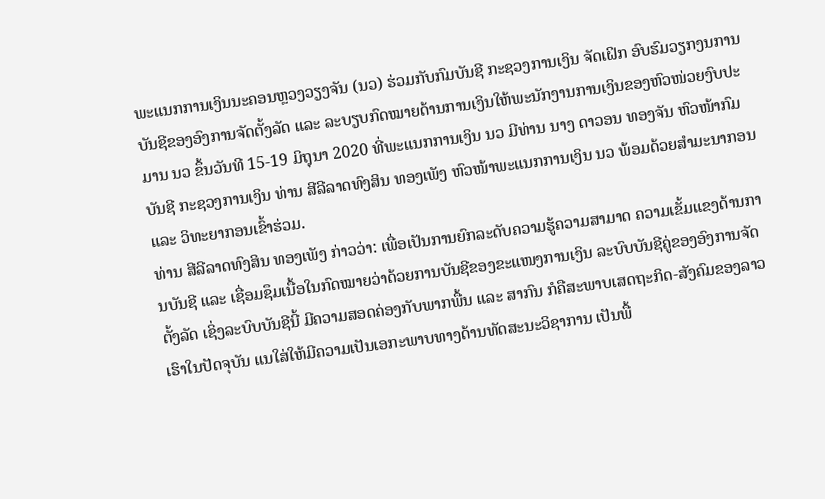ພະແນກການເງິນນະຄອນຫຼວງວຽງຈັນ (ນວ) ຮ່ວມກັບກົມບັນຊີ ກະຊວງການເງິນ ຈັດເຝິກ ອົບຮົມວຽກງນການບັນຊີຂອງອົງການຈັດຕັ້ງລັດ ແລະ ລະບຽບກົດໝາຍດ້ານການເງິນໃຫ້ພະນັກງານການເງິນຂອງຫົວໜ່ວຍງົບປະມານ ນວ ຂຶ້ນວັນທີ 15-19 ມິຖຸນາ 2020 ທີ່ພະແນກການເງິນ ນວ ມີທ່ານ ນາງ ດາວອນ ທອງຈັນ ຫົວໜ້າກົມບັນຊີ ກະຊວງການເງິນ ທ່ານ ສີລີລາດທົງສິນ ທອງເພັງ ຫົວໜ້າພະແນກການເງິນ ນວ ພ້ອມດ້ວຍສຳມະນາກອນ ແລະ ວິທະຍາກອນເຂົ້າຮ່ວມ.
ທ່ານ ສີລີລາດທົງສິນ ທອງເພັງ ກ່າວວ່າ: ເພື່ອເປັນການຍົກລະດັບຄວາມຮູ້ຄວາມສາມາດ ຄວາມເຂັ້ມແຂງດ້ານການບັນຊີ ແລະ ເຊື່ອມຊຶມເນື້ອໃນກົດໝາຍວ່າດ້ວຍການບັນຊີຂອງຂະແໜງການເງິນ ລະບົບບັນຊີຄູ່ຂອງອົງການຈັດຕັ້ງລັດ ເຊິ່ງລະບົບບັນຊີນີ້ ມີຄວາມສອດຄ່ອງກັບພາກພື້ນ ແລະ ສາກົນ ກໍຄືສະພາບເສດຖະກິດ-ສັງຄົມຂອງລາວເຮົາໃນປັດຈຸບັນ ແນໃສ່ໃຫ້ມີຄວາມເປັນເອກະພາບທາງດ້ານທັດສະນະວິຊາການ ເປັນພື້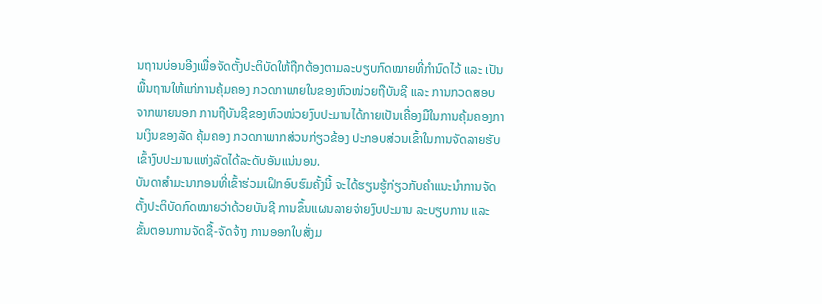ນຖານບ່ອນອີງເພື່ອຈັດຕັ້ງປະຕິບັດໃຫ້ຖືກຕ້ອງຕາມລະບຽບກົດໝາຍທີ່ກຳນົດໄວ້ ແລະ ເປັນພື້ນຖານໃຫ້ແກ່ການຄຸ້ມຄອງ ກວດກາພາຍໃນຂອງຫົວໜ່ວຍຖືບັນຊີ ແລະ ການກວດສອບຈາກພາຍນອກ ການຖືບັນຊີຂອງຫົວໜ່ວຍງົບປະມານໄດ້ກາຍເປັນເຄື່ອງມືໃນການຄຸ້ມຄອງການເງິນຂອງລັດ ຄຸ້ມຄອງ ກວດກາພາກສ່ວນກ່ຽວຂ້ອງ ປະກອບສ່ວນເຂົ້າໃນການຈັດລາຍຮັບເຂົ້າງົບປະມານແຫ່ງລັດໄດ້ລະດັບອັນແນ່ນອນ.
ບັນດາສຳມະນາກອນທີ່ເຂົ້າຮ່ວມເຝິກອົບຮົມຄັ້ງນີ້ ຈະໄດ້ຮຽນຮູ້ກ່ຽວກັບຄຳແນະນຳການຈັດຕັ້ງປະຕິບັດກົດໝາຍວ່າດ້ວຍບັນຊີ ການຂຶ້ນແຜນລາຍຈ່າຍງົບປະມານ ລະບຽບການ ແລະ ຂັ້ນຕອນການຈັດຊື້-ຈັດຈ້າງ ການອອກໃບສັ່ງມ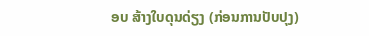ອບ ສ້າງໃບດຸນດ່ຽງ (ກ່ອນການປັບປຸງ)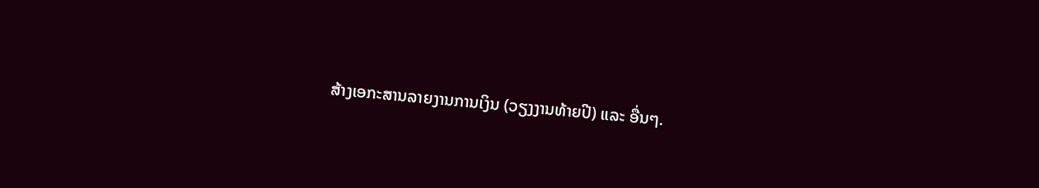ສ້າງເອກະສານລາຍງານການເງິນ (ວຽງງານທ້າຍປີ) ແລະ ອື່ນໆ.